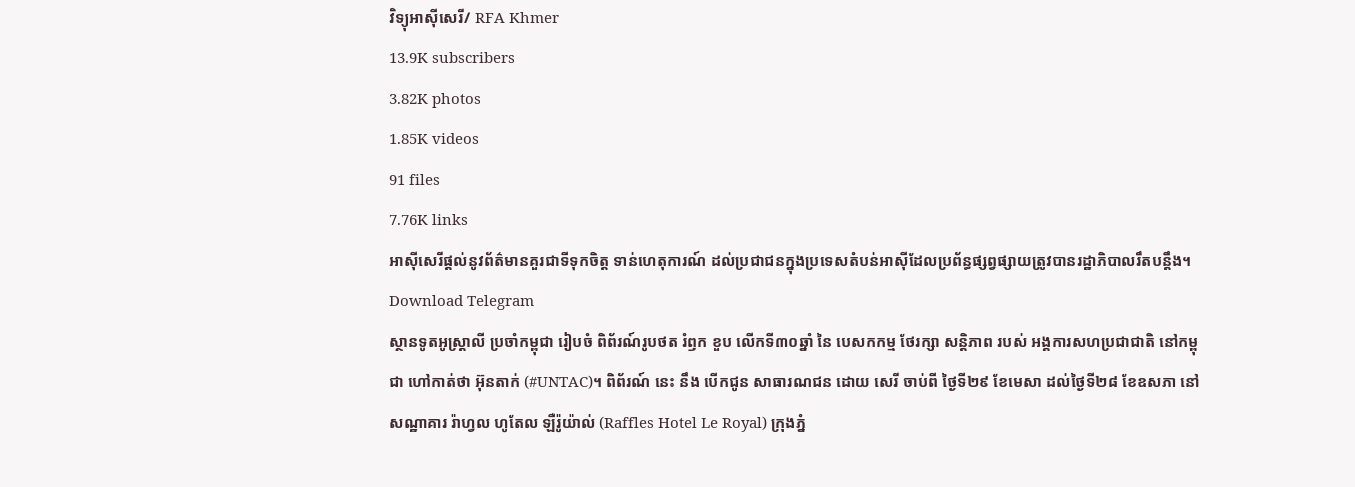វិទ្យុអាស៊ីសេរី/ RFA Khmer
13.9K subscribers
3.82K photos
1.85K videos
91 files
7.76K links
អាស៊ីសេរីផ្ដល់នូវព័ត៌មានគួរជាទីទុកចិត្ត ទាន់ហេតុការណ៍ ដល់ប្រជាជនក្នុងប្រទេសតំបន់អាស៊ីដែលប្រព័ន្ធផ្សព្វផ្សាយត្រូវបានរដ្ឋាភិបាលរឹតបន្តឹង។
Download Telegram
ស្ថានទូតអូស្ត្រាលី ប្រចាំកម្ពុជា រៀបចំ ពិព័រណ៍រូបថត រំឭក ខួប លើកទី៣០ឆ្នាំ នៃ បេសកកម្ម ថែរក្សា សន្តិភាព របស់ អង្គការសហប្រជាជាតិ នៅកម្ពុជា ហៅកាត់ថា អ៊ុនតាក់ (#UNTAC)។ ពិព័រណ៍ នេះ នឹង បើកជូន សាធារណជន ដោយ សេរី ចាប់ពី ថ្ងៃទី២៩ ខែមេសា ដល់ថ្ងៃទី២៨ ខែឧសភា នៅសណ្ឋាគារ រ៉ាហ្វល ហូតែល ឡឺរ៉ូយ៉ាល់ (Raffles Hotel Le Royal) ក្រុងភ្នំ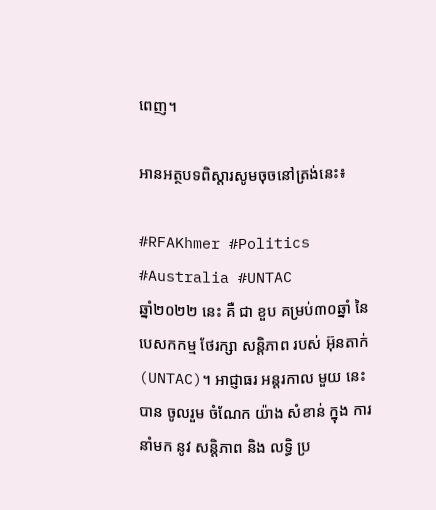ពេញ។

អានអត្ថបទពិស្តារសូមចុចនៅត្រង់នេះ៖

#RFAKhmer #Politics #Australia #UNTAC
ឆ្នាំ២០២២ នេះ គឺ ជា ខួប គម្រប់៣០ឆ្នាំ នៃ បេសកកម្ម ថែរក្សា សន្តិភាព របស់ អ៊ុនតាក់ (UNTAC)។ អាជ្ញាធរ អន្តរកាល មួយ នេះ បាន ចូលរួម ចំណែក យ៉ាង សំខាន់ ក្នុង ការ នាំមក នូវ សន្តិភាព និង លទ្ធិ ប្រ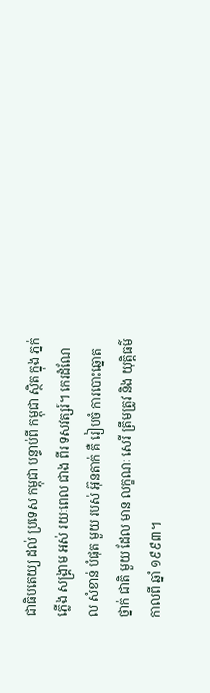ជាធិបតេយ្យ ដល់ ប្រទេស កម្ពុជា បន្ទាប់ពី កម្ពុជា ស្ថិត ក្នុង ភ្នក់ភ្លើង សង្គ្រាម អស់ រយៈពេល ជាង ពីរ ទសវត្សរ៍។ កេរដំណែល សំខាន់ បំផុត មួយ របស់ អ៊ុនតាក់ គឺ រៀបចំ ការបោះឆ្នោត ថ្នាក់ ជាតិ មួយ ដែល មាន លក្ខណៈ សេរី ត្រឹមត្រូវ និង យុត្តិធម៌ កាលពី ឆ្នាំ ១៩៩៣។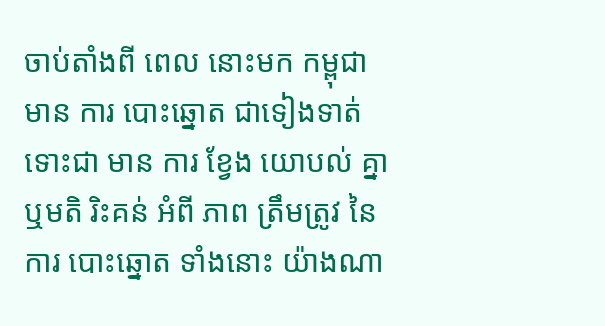ចាប់តាំងពី ពេល នោះមក កម្ពុជា មាន ការ បោះឆ្នោត ជាទៀងទាត់ ទោះជា មាន ការ ខ្វែង យោបល់ គ្នា ឬមតិ រិះគន់ អំពី ភាព ត្រឹមត្រូវ នៃ ការ បោះឆ្នោត ទាំងនោះ យ៉ាងណា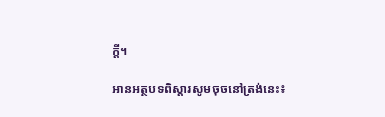ក្ដី។

អានអត្ថបទពិស្តារសូមចុចនៅត្រង់នេះ៖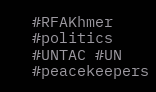#RFAKhmer #politics #UNTAC #UN #peacekeepers